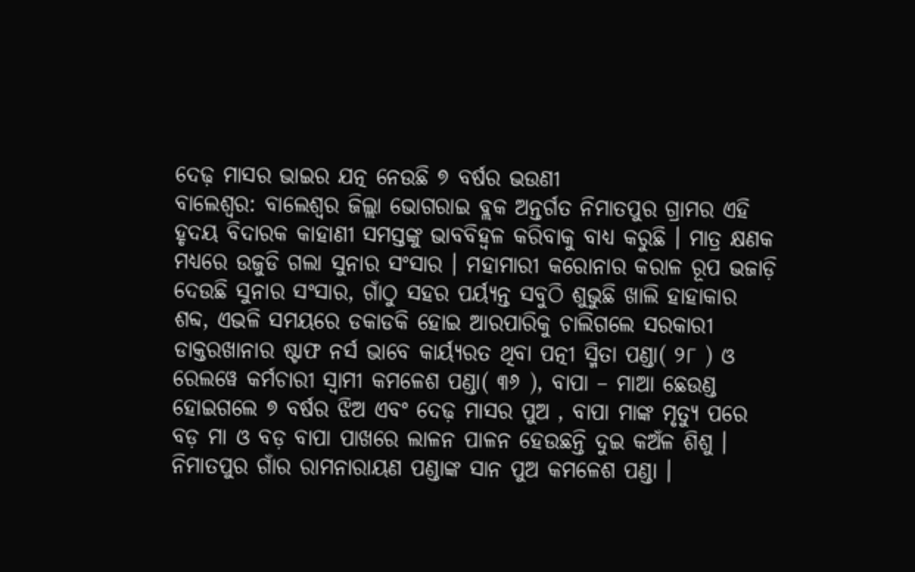ଦେଢ଼ ମାସର ଭାଇର ଯତ୍ନ ନେଉଛି ୭ ବର୍ଷର ଭଉଣୀ
ବାଲେଶ୍ୱର: ବାଲେଶ୍ବର ଜିଲ୍ଲା ଭୋଗରାଇ ବ୍ଲକ ଅନ୍ତର୍ଗତ ନିମାତପୁର ଗ୍ରାମର ଏହି ହୃଦୟ ବିଦାରକ କାହାଣୀ ସମସ୍ତଙ୍କୁ ଭାବବିହ୍ବଳ କରିବାକୁ ବାଧ୍ୟ କରୁଛି । ମାତ୍ର କ୍ଷଣକ ମଧ୍ୟରେ ଉଜୁଡି ଗଲା ସୁନାର ସଂସାର । ମହାମାରୀ କରୋନାର କରାଳ ରୂପ ଭଜାଡ଼ି ଦେଉଛି ସୁନାର ସଂସାର, ଗାଁଠୁ ସହର ପର୍ୟ୍ୟନ୍ତ ସବୁଠି ଶୁଭୁଛି ଖାଲି ହାହାକାର ଶବ୍ଦ, ଏଭଳି ସମୟରେ ଡକାଡକି ହୋଇ ଆରପାରିକୁ ଚାଲିଗଲେ ସରକାରୀ ଡାକ୍ତରଖାନାର ଷ୍ଟାଫ ନର୍ସ ଭାବେ କାର୍ୟ୍ୟରତ ଥିବା ପତ୍ନୀ ସ୍ମିତା ପଣ୍ଡା( ୨୮ ) ଓ ରେଲୱେ କର୍ମଚାରୀ ସ୍ବାମୀ କମଳେଶ ପଣ୍ଡା( ୩୬ ), ବାପା – ମାଆ ଛେଉଣ୍ଡ ହୋଇଗଲେ ୭ ବର୍ଷର ଝିଅ ଏବଂ ଦେଢ଼ ମାସର ପୁଅ , ବାପା ମାଙ୍କ ମୃତ୍ୟୁ ପରେ ବଡ଼ ମା ଓ ବଡ଼ ବାପା ପାଖରେ ଲାଳନ ପାଳନ ହେଉଛନ୍ତି ଦୁଇ କଅଁଳ ଶିଶୁ ।
ନିମାତପୁର ଗାଁର ରାମନାରାୟଣ ପଣ୍ଡାଙ୍କ ସାନ ପୁଅ କମଳେଶ ପଣ୍ଡା ।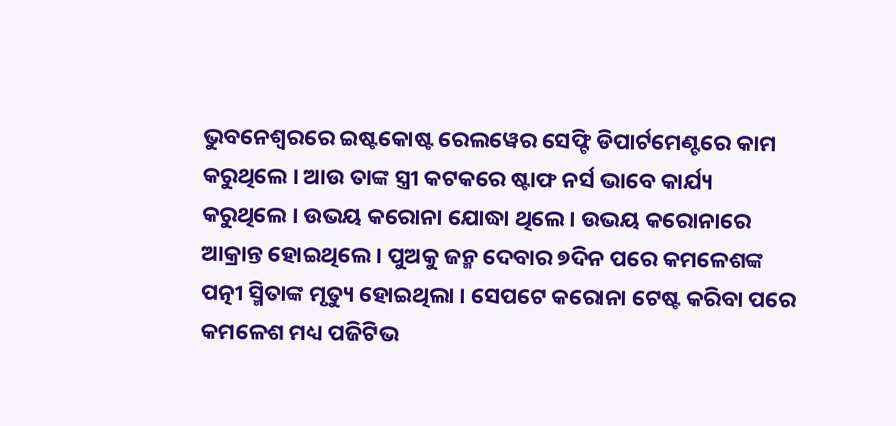ଭୁବନେଶ୍ୱରରେ ଇଷ୍ଟକୋଷ୍ଟ ରେଲୱେର ସେଫ୍ଟି ଡିପାର୍ଟମେଣ୍ଟରେ କାମ କରୁଥିଲେ । ଆଉ ତାଙ୍କ ସ୍ତ୍ରୀ କଟକରେ ଷ୍ଟାଫ ନର୍ସ ଭାବେ କାର୍ଯ୍ୟ କରୁଥିଲେ । ଉଭୟ କରୋନା ଯୋଦ୍ଧା ଥିଲେ । ଉଭୟ କରୋନାରେ ଆକ୍ରାନ୍ତ ହୋଇଥିଲେ । ପୁଅକୁ ଜନ୍ମ ଦେବାର ୭ଦିନ ପରେ କମଳେଶଙ୍କ ପତ୍ନୀ ସ୍ମିତାଙ୍କ ମୃତ୍ୟୁ ହୋଇଥିଲା । ସେପଟେ କରୋନା ଟେଷ୍ଟ କରିବା ପରେ କମଳେଶ ମଧ୍ୟ ପଜିଟିଭ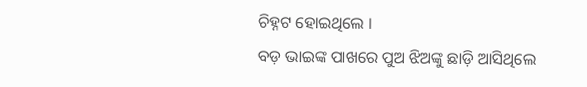ଚିହ୍ନଟ ହୋଇଥିଲେ ।
ବଡ଼ ଭାଇଙ୍କ ପାଖରେ ପୁଅ ଝିଅଙ୍କୁ ଛାଡ଼ି ଆସିଥିଲେ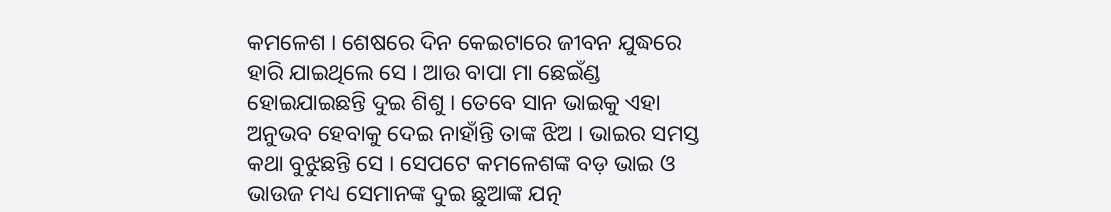କମଳେଶ । ଶେଷରେ ଦିନ କେଇଟାରେ ଜୀବନ ଯୁଦ୍ଧରେ ହାରି ଯାଇଥିଲେ ସେ । ଆଉ ବାପା ମା ଛେଇଁଣ୍ଡ ହୋଇଯାଇଛନ୍ତି ଦୁଇ ଶିଶୁ । ତେବେ ସାନ ଭାଇକୁ ଏହା ଅନୁଭବ ହେବାକୁ ଦେଇ ନାହାଁନ୍ତି ତାଙ୍କ ଝିଅ । ଭାଇର ସମସ୍ତ କଥା ବୁଝୁଛନ୍ତି ସେ । ସେପଟେ କମଳେଶଙ୍କ ବଡ଼ ଭାଇ ଓ ଭାଉଜ ମଧ୍ୟ ସେମାନଙ୍କ ଦୁଇ ଛୁଆଙ୍କ ଯତ୍ନ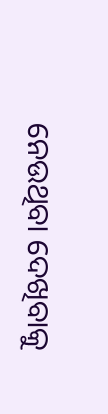ନେଉଥିବା ଦେଖିବାକୁ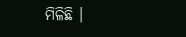ମିଳିଛି ।